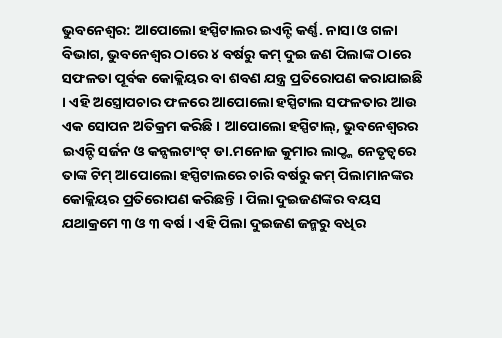ଭୁବନେଶ୍ୱର: ଆପୋଲୋ ହସ୍ପିଟାଲର ଇଏନ୍ଟି କର୍ଣ୍ଣ. ନାସା ଓ ଗଳା ବିଭାଗ, ଭୁବନେଶ୍ୱର ଠାରେ ୪ ବର୍ଷରୁ କମ୍ ଦୁଇ ଜଣ ପିଲାଙ୍କ ଠାରେ ସଫଳତା ପୂର୍ବକ କୋକ୍ଲିୟର ବା ଶବଣ ଯନ୍ତ୍ର ପ୍ରତିରୋପଣ କରାଯାଇଛି । ଏହି ଅସ୍ତ୍ରୋପଚାର ଫଳରେ ଆପୋଲୋ ହସ୍ପିଟାଲ ସଫଳତାର ଆଉ ଏକ ସୋପନ ଅତିକ୍ରମ କରିଛି । ଆପୋଲୋ ହସ୍ପିଟାଲ୍, ଭୁବନେଶ୍ୱରର ଇଏନ୍ଟି ସର୍ଜନ ଓ କନ୍ସଲଟାଂଟ୍ ଡା.ମନୋଜ କୁମାର ଲାଠ୍ଙ୍କ ନେତୃତ୍ୱରେ ତାଙ୍କ ଟିମ୍ ଆପୋଲୋ ହସ୍ପିଟାଲରେ ଚାରି ବର୍ଷରୁ କମ୍ ପିଲାମାନଙ୍କର କୋକ୍ଲିୟର ପ୍ରତିରୋପଣ କରିଛନ୍ତି । ପିଲା ଦୁଇଜଣଙ୍କର ବୟସ ଯଥାକ୍ରମେ ୩ ଓ ୩ ବର୍ଷ । ଏହି ପିଲା ଦୁଇଜଣ ଜନ୍ମରୁ ବଧିର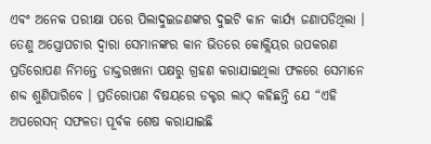ଏବଂ ଅନେକ ପରୀକ୍ଷା ପରେ ପିଲାଦୁଇଜଣଙ୍କର ଦୁଇଟି କାନ କାର୍ଯ୍ୟ ଜଣାପଡିଥିଲା । ତେଣୁ ଅସ୍ତ୍ରୋପଚାର ଦ୍ୱାରା ସେମାନଙ୍କର କାନ ଭିତରେ କୋକ୍ଲିୟର ଉପକରଣ ପ୍ରତିରୋପଣ ନିମନ୍ତେ ଡାକ୍ତରଖାନା ପକ୍ଷରୁ ଗ୍ରହଣ କରାଯାଇଥିଲା ଫଳରେ ସେମାନେ ଶବ୍ଦ ଶୁଣିପାରିବେ । ପ୍ରତିରୋପଣ ବିଷୟରେ ଡକ୍ଟର ଲାଠ୍ କହିଛନ୍ତି ଯେ “ଏହି ଅପରେସନ୍ ସଫଳତା ପୂର୍ବକ ଶେଷ କରାଯାଇଛି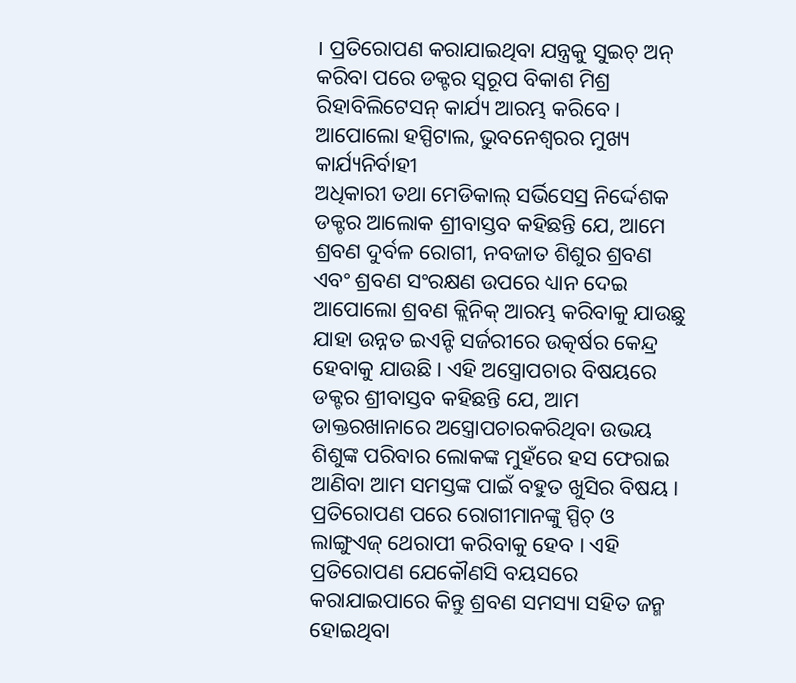। ପ୍ରତିରୋପଣ କରାଯାଇଥିବା ଯନ୍ତ୍ରକୁ ସୁଇଚ୍ ଅନ୍ କରିବା ପରେ ଡକ୍ଟର ସ୍ୱରୂପ ବିକାଶ ମିଶ୍ର ରିହାବିଲିଟେସନ୍ କାର୍ଯ୍ୟ ଆରମ୍ଭ କରିବେ । ଆପୋଲୋ ହସ୍ପିଟାଲ, ଭୁବନେଶ୍ୱରର ମୁଖ୍ୟ କାର୍ଯ୍ୟନିର୍ବାହୀ
ଅଧିକାରୀ ତଥା ମେଡିକାଲ୍ ସର୍ଭିସେସ୍ର ନିର୍ଦ୍ଦେଶକ ଡକ୍ଟର ଆଲୋକ ଶ୍ରୀବାସ୍ତବ କହିଛନ୍ତି ଯେ, ଆମେ ଶ୍ରବଣ ଦୁର୍ବଳ ରୋଗୀ, ନବଜାତ ଶିଶୁର ଶ୍ରବଣ ଏବଂ ଶ୍ରବଣ ସଂରକ୍ଷଣ ଉପରେ ଧ୍ୟାନ ଦେଇ ଆପୋଲୋ ଶ୍ରବଣ କ୍ଲିନିକ୍ ଆରମ୍ଭ କରିବାକୁ ଯାଉଛୁ ଯାହା ଉନ୍ନତ ଇଏନ୍ଟି ସର୍ଜରୀରେ ଉତ୍କର୍ଷର କେନ୍ଦ୍ର ହେବାକୁ ଯାଉଛି । ଏହି ଅସ୍ତ୍ରୋପଚାର ବିଷୟରେ ଡକ୍ଟର ଶ୍ରୀବାସ୍ତବ କହିଛନ୍ତି ଯେ, ଆମ ଡାକ୍ତରଖାନାରେ ଅସ୍ତ୍ରୋପଚାରକରିଥିବା ଉଭୟ ଶିଶୁଙ୍କ ପରିବାର ଲୋକଙ୍କ ମୁହଁରେ ହସ ଫେରାଇ ଆଣିବା ଆମ ସମସ୍ତଙ୍କ ପାଇଁ ବହୁତ ଖୁସିର ବିଷୟ । ପ୍ରତିରୋପଣ ପରେ ରୋଗୀମାନଙ୍କୁ ସ୍ପିଚ୍ ଓ ଲାଙ୍ଗୁଏଜ୍ ଥେରାପୀ କରିବାକୁ ହେବ । ଏହି ପ୍ରତିରୋପଣ ଯେକୌଣସି ବୟସରେ କରାଯାଇପାରେ କିନ୍ତୁ ଶ୍ରବଣ ସମସ୍ୟା ସହିତ ଜନ୍ମ ହୋଇଥିବା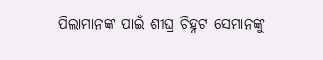ପିଲାମାନଙ୍କ ପାଇଁ ଶୀଘ୍ର ଚିହ୍ନଟ ସେମାନଙ୍କୁ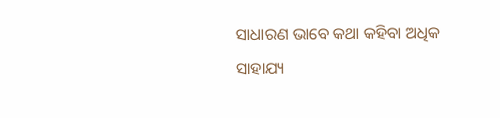ସାଧାରଣ ଭାବେ କଥା କହିବା ଅଧିକ ସାହାଯ୍ୟ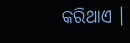କରିଥାଏ ।